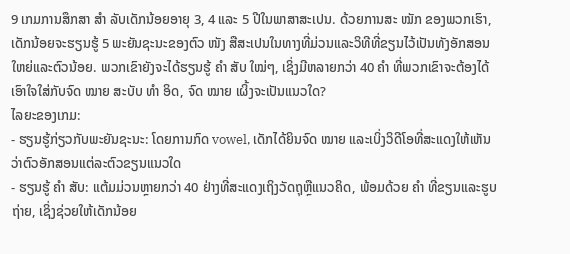9 ເກມການສຶກສາ ສຳ ລັບເດັກນ້ອຍອາຍຸ 3, 4 ແລະ 5 ປີໃນພາສາສະເປນ. ດ້ວຍການສະ ໝັກ ຂອງພວກເຮົາ, ເດັກນ້ອຍຈະຮຽນຮູ້ 5 ພະຍັນຊະນະຂອງຕົວ ໜັງ ສືສະເປນໃນທາງທີ່ມ່ວນແລະວິທີທີ່ຂຽນໄວ້ເປັນທັງອັກສອນໃຫຍ່ແລະຕົວນ້ອຍ. ພວກເຂົາຍັງຈະໄດ້ຮຽນຮູ້ ຄຳ ສັບ ໃໝ່ໆ, ເຊິ່ງມີຫລາຍກວ່າ 40 ຄຳ ທີ່ພວກເຂົາຈະຕ້ອງໄດ້ເອົາໃຈໃສ່ກັບຈົດ ໝາຍ ສະບັບ ທຳ ອິດ, ຈົດ ໝາຍ ເຜິ້ງຈະເປັນແນວໃດ?
ໄລຍະຂອງເກມ:
- ຮຽນຮູ້ກ່ຽວກັບພະຍັນຊະນະ: ໂດຍການກົດ vowel, ເດັກໄດ້ຍິນຈົດ ໝາຍ ແລະເບິ່ງວິດີໂອທີ່ສະແດງໃຫ້ເຫັນວ່າຕົວອັກສອນແຕ່ລະຕົວຂຽນແນວໃດ
- ຮຽນຮູ້ ຄຳ ສັບ: ແຕ້ມມ່ວນຫຼາຍກວ່າ 40 ຢ່າງທີ່ສະແດງເຖິງວັດຖຸຫຼືແນວຄິດ, ພ້ອມດ້ວຍ ຄຳ ທີ່ຂຽນແລະຮູບຖ່າຍ, ເຊິ່ງຊ່ວຍໃຫ້ເດັກນ້ອຍ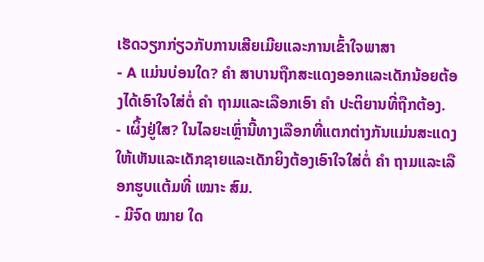ເຮັດວຽກກ່ຽວກັບການເສີຍເມີຍແລະການເຂົ້າໃຈພາສາ
- A ແມ່ນບ່ອນໃດ? ຄຳ ສາບານຖືກສະແດງອອກແລະເດັກນ້ອຍຕ້ອງໄດ້ເອົາໃຈໃສ່ຕໍ່ ຄຳ ຖາມແລະເລືອກເອົາ ຄຳ ປະຕິຍານທີ່ຖືກຕ້ອງ.
- ເຜິ້ງຢູ່ໃສ? ໃນໄລຍະເຫຼົ່ານີ້ທາງເລືອກທີ່ແຕກຕ່າງກັນແມ່ນສະແດງໃຫ້ເຫັນແລະເດັກຊາຍແລະເດັກຍິງຕ້ອງເອົາໃຈໃສ່ຕໍ່ ຄຳ ຖາມແລະເລືອກຮູບແຕ້ມທີ່ ເໝາະ ສົມ.
- ມີຈົດ ໝາຍ ໃດ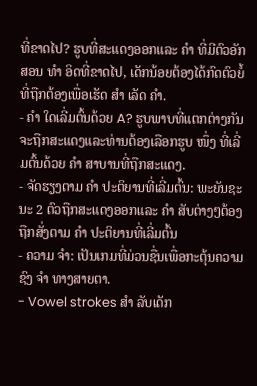ທີ່ຂາດໄປ? ຮູບທີ່ສະແດງອອກແລະ ຄຳ ທີ່ມີຕົວອັກສອນ ທຳ ອິດທີ່ຂາດໄປ, ເດັກນ້ອຍຕ້ອງໄດ້ກົດຕົວຍໍ້ທີ່ຖືກຕ້ອງເພື່ອເຮັດ ສຳ ເລັດ ຄຳ.
- ຄຳ ໃດເລີ່ມຕົ້ນດ້ວຍ A? ຮູບພາບທີ່ແຕກຕ່າງກັນຈະຖືກສະແດງແລະທ່ານຕ້ອງເລືອກຮູບ ໜຶ່ງ ທີ່ເລີ່ມຕົ້ນດ້ວຍ ຄຳ ສາບານທີ່ຖືກສະແດງ.
- ຈັດຮຽງຕາມ ຄຳ ປະຕິຍານທີ່ເລີ່ມຕົ້ນ: ພະຍັນຊະນະ 2 ຕົວຖືກສະແດງອອກແລະ ຄຳ ສັບຕ່າງໆຕ້ອງຖືກສັ່ງຕາມ ຄຳ ປະຕິຍານທີ່ເລີ່ມຕົ້ນ
- ຄວາມ ຈຳ: ເປັນເກມທີ່ມ່ວນຊື່ນເພື່ອກະຕຸ້ນຄວາມຊົງ ຈຳ ທາງສາຍຕາ.
- Vowel strokes ສຳ ລັບເດັກ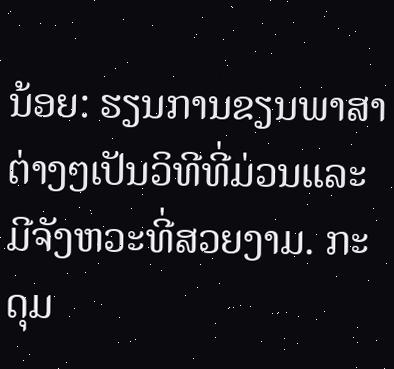ນ້ອຍ: ຮຽນການຂຽນພາສາຕ່າງໆເປັນວິທີທີ່ມ່ວນແລະມີຈັງຫວະທີ່ສວຍງາມ. ກະດຸມ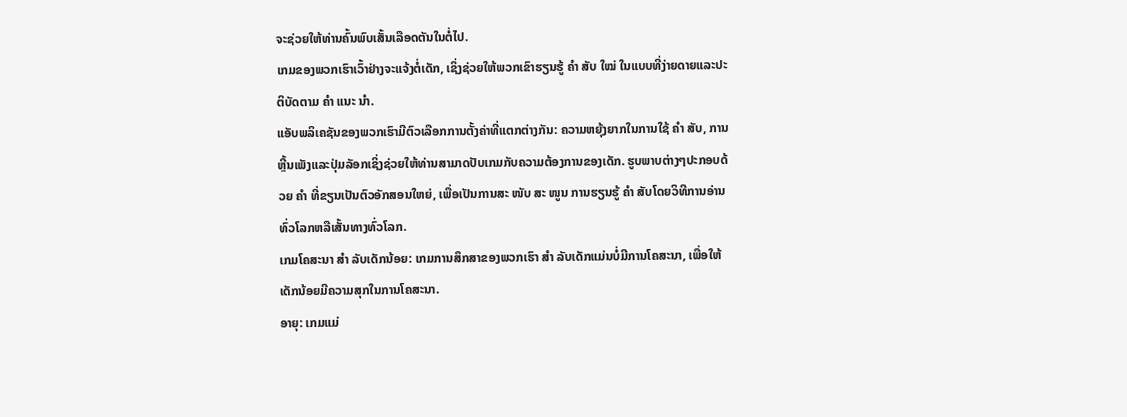ຈະຊ່ວຍໃຫ້ທ່ານຄົ້ນພົບເສັ້ນເລືອດຕັນໃນຕໍ່ໄປ.
ເກມຂອງພວກເຮົາເວົ້າຢ່າງຈະແຈ້ງຕໍ່ເດັກ, ເຊິ່ງຊ່ວຍໃຫ້ພວກເຂົາຮຽນຮູ້ ຄຳ ສັບ ໃໝ່ ໃນແບບທີ່ງ່າຍດາຍແລະປະຕິບັດຕາມ ຄຳ ແນະ ນຳ.
ແອັບພລິເຄຊັນຂອງພວກເຮົາມີຕົວເລືອກການຕັ້ງຄ່າທີ່ແຕກຕ່າງກັນ: ຄວາມຫຍຸ້ງຍາກໃນການໃຊ້ ຄຳ ສັບ, ການຫຼີ້ນເພັງແລະປຸ່ມລັອກເຊິ່ງຊ່ວຍໃຫ້ທ່ານສາມາດປັບເກມກັບຄວາມຕ້ອງການຂອງເດັກ. ຮູບພາບຕ່າງໆປະກອບດ້ວຍ ຄຳ ທີ່ຂຽນເປັນຕົວອັກສອນໃຫຍ່, ເພື່ອເປັນການສະ ໜັບ ສະ ໜູນ ການຮຽນຮູ້ ຄຳ ສັບໂດຍວິທີການອ່ານທົ່ວໂລກຫລືເສັ້ນທາງທົ່ວໂລກ.
ເກມໂຄສະນາ ສຳ ລັບເດັກນ້ອຍ: ເກມການສຶກສາຂອງພວກເຮົາ ສຳ ລັບເດັກແມ່ນບໍ່ມີການໂຄສະນາ, ເພື່ອໃຫ້ເດັກນ້ອຍມີຄວາມສຸກໃນການໂຄສະນາ.
ອາຍຸ: ເກມແມ່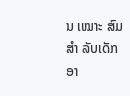ນ ເໝາະ ສົມ ສຳ ລັບເດັກອາ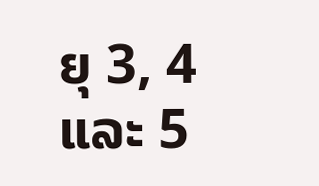ຍຸ 3, 4 ແລະ 5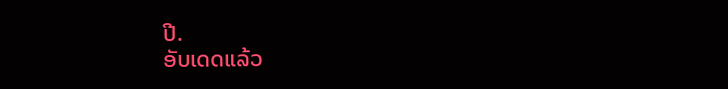ປີ.
ອັບເດດແລ້ວ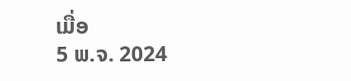ເມື່ອ
5 ພ.ຈ. 2024